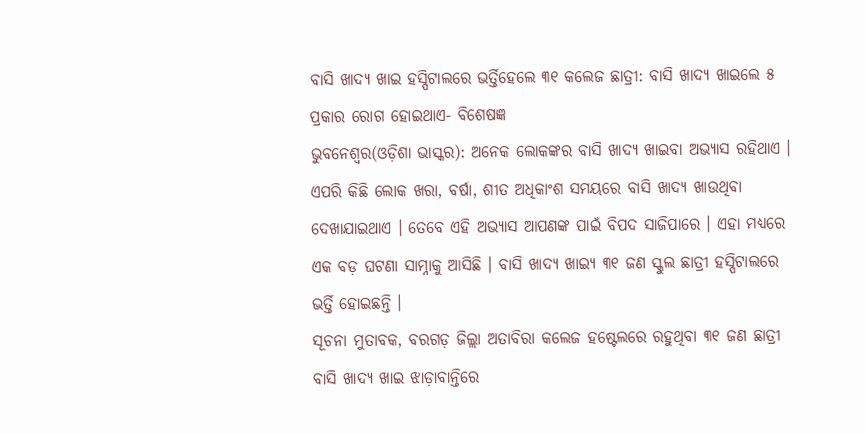ବାସି ଖାଦ୍ୟ ଖାଇ ହସ୍ପିଟାଲରେ ଭର୍ତ୍ତିହେଲେ ୩୧ କଲେଜ ଛାତ୍ରୀ: ବାସି ଖାଦ୍ୟ ଖାଇଲେ ୫ ପ୍ରକାର ରୋଗ ହୋଇଥାଏ- ବିଶେଷଜ୍ଞ
ଭୁବନେଶ୍ୱର(ଓଡ଼ିଶା ଭାସ୍କର): ଅନେକ ଲୋକଙ୍କର ବାସି ଖାଦ୍ୟ ଖାଇବା ଅଭ୍ୟାସ ରହିଥାଏ । ଏପରି କିଛି ଲୋକ ଖରା, ବର୍ଷା, ଶୀତ ଅଧିକାଂଶ ସମୟରେ ବାସି ଖାଦ୍ୟ ଖାଉଥିବା ଦେଖାଯାଇଥାଏ । ତେବେ ଏହି ଅଭ୍ୟାସ ଆପଣଙ୍କ ପାଇଁ ବିପଦ ସାଜିପାରେ । ଏହା ମଧ୍ୟରେ ଏକ ବଡ଼ ଘଟଣା ସାମ୍ନାକୁ ଆସିଛି । ବାସି ଖାଦ୍ୟ ଖାଇ୍ୟ ୩୧ ଜଣ ସ୍କୁଲ ଛାତ୍ରୀ ହସ୍ପିଟାଲରେ ଭର୍ତ୍ତି ହୋଇଛନ୍ତି ।
ସୂଚନା ମୁତାବକ, ବରଗଡ଼ ଜିଲ୍ଲା ଅତାବିରା କଲେଜ ହଷ୍ଟେଲରେ ରହୁଥିବା ୩୧ ଜଣ ଛାତ୍ରୀ ବାସି ଖାଦ୍ୟ ଖାଇ ଝାଡ଼ାବାନ୍ତିରେ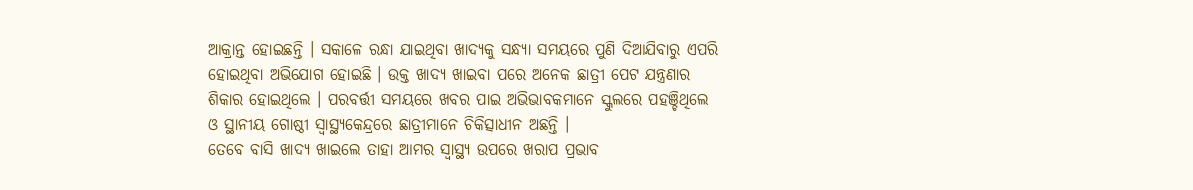ଆକ୍ରାନ୍ତ ହୋଇଛନ୍ତି । ସକାଳେ ରନ୍ଧା ଯାଇଥିବା ଖାଦ୍ୟକୁ ସନ୍ଧ୍ୟା ସମୟରେ ପୁଣି ଦିଆଯିବାରୁ ଏପରି ହୋଇଥିବା ଅଭିଯୋଗ ହୋଇଛି । ଉକ୍ତ ଖାଦ୍ୟ ଖାଇବା ପରେ ଅନେକ ଛାତ୍ରୀ ପେଟ ଯନ୍ତ୍ରଣାର ଶିକାର ହୋଇଥିଲେ । ପରବର୍ତ୍ତୀ ସମୟରେ ଖବର ପାଇ ଅଭିଭାବକମାନେ ସ୍କୁଲରେ ପହଞ୍ଚିଥିଲେ ଓ ସ୍ଥାନୀୟ ଗୋଷ୍ଠୀ ସ୍ୱାସ୍ଥ୍ୟକେନ୍ଦ୍ରରେ ଛାତ୍ରୀମାନେ ଚିକିତ୍ସାଧୀନ ଅଛନ୍ତି ।
ତେବେ ବାସି ଖାଦ୍ୟ ଖାଇଲେ ତାହା ଆମର ସ୍ୱାସ୍ଥ୍ୟ ଉପରେ ଖରାପ ପ୍ରଭାବ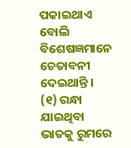ପକାଇଥାଏ ବୋଲି ବିଶେଷଜ୍ଞମାନେ ଚେତାବନୀ ଦେଇଥାନ୍ତି । (୧) ରନ୍ଧା ଯାଇଥିବା ଭାତକୁ ରୁମରେ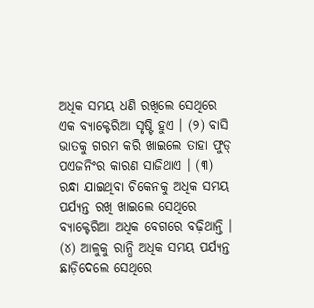ଅଧିକ ସମୟ ଧଣି ରଖିଲେ ସେଥିରେ ଏକ ବ୍ୟାକ୍ଟେରିଆ ସୃଷ୍ଟି ହୁଏ । (୨) ବାସି ଭାତକୁ ଗରମ କରି ଖାଇଲେ ତାହା ଫୁଡ୍ ପଏଜନିଂର କାରଣ ସାଜିଥାଏ । (୩) ରନ୍ଧା ଯାଇଥିବା ଚିକେନକୁ ଅଧିକ ସମୟ ପର୍ଯ୍ୟନ୍ତ ରଖି ଖାଇଲେ ସେଥିରେ ବ୍ୟାକ୍ଟେରିଆ ଅଧିକ ବେଗରେ ବଢ଼ିଥାନ୍ତି । (୪) ଆଳୁକୁ ରାନ୍ଧି ଅଧିକ ସମୟ ପର୍ଯ୍ୟନ୍ତ ଛାଡ଼ିଦେଲେ ସେଥିରେ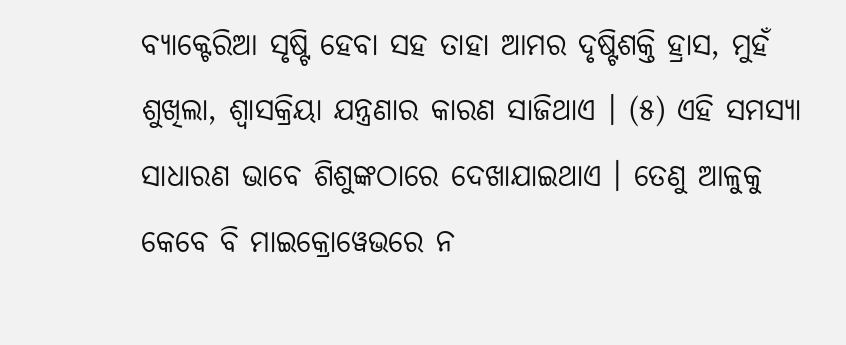ବ୍ୟାକ୍ଟେରିଆ ସୃଷ୍ଟି ହେବା ସହ ତାହା ଆମର ଦୃଷ୍ଟିଶକ୍ତି ହ୍ରାସ, ମୁହଁ ଶୁଖିଲା, ଶ୍ୱାସକ୍ରିୟା ଯନ୍ତ୍ରଣାର କାରଣ ସାଜିଥାଏ । (୫) ଏହି ସମସ୍ୟା ସାଧାରଣ ଭାବେ ଶିଶୁଙ୍କଠାରେ ଦେଖାଯାଇଥାଏ । ତେଣୁ ଆଳୁକୁ କେବେ ବି ମାଇକ୍ରୋୱେଭରେ ନ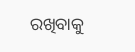ରଖିବାକୁ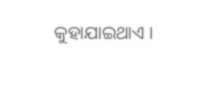କୁହାଯାଇଥାଏ ।